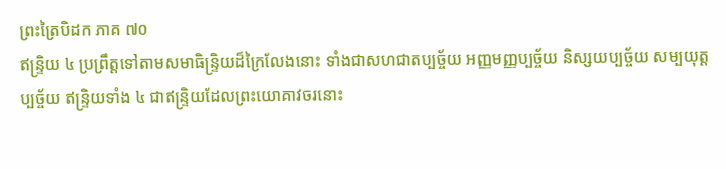ព្រះត្រៃបិដក ភាគ ៧០
ឥន្ទ្រិយ ៤ ប្រព្រឹត្តទៅតាមសមាធិន្ទ្រិយដ៏ក្រៃលែងនោះ ទាំងជាសហជាតប្បច្ច័យ អញ្ញមញ្ញប្បច្ច័យ និស្សយប្បច្ច័យ សម្បយុត្តប្បច្ច័យ ឥន្ទ្រិយទាំង ៤ ជាឥន្ទ្រិយដែលព្រះយោគាវចរនោះ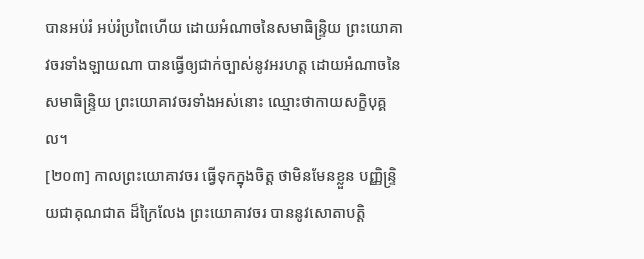បានអប់រំ អប់រំប្រពៃហើយ ដោយអំណាចនៃសមាធិន្ទ្រិយ ព្រះយោគាវចរទាំងឡាយណា បានធ្វើឲ្យជាក់ច្បាស់នូវអរហត្ត ដោយអំណាចនៃសមាធិន្ទ្រិយ ព្រះយោគាវចរទាំងអស់នោះ ឈ្មោះថាកាយសក្ខិបុគ្គល។
[២០៣] កាលព្រះយោគាវចរ ធ្វើទុកក្នុងចិត្ត ថាមិនមែនខ្លួន បញ្ញិន្ទ្រិយជាគុណជាត ដ៏ក្រៃលែង ព្រះយោគាវចរ បាននូវសោតាបត្តិ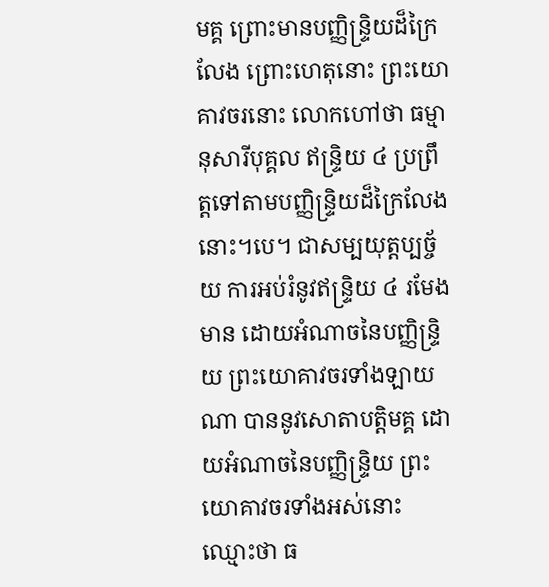មគ្គ ព្រោះមានបញ្ញិន្ទ្រិយដ៏ក្រៃលែង ព្រោះហេតុនោះ ព្រះយោគាវចរនោះ លោកហៅថា ធម្មានុសារីបុគ្គល ឥន្ទ្រិយ ៤ ប្រព្រឹត្តទៅតាមបញ្ញិន្ទ្រិយដ៏ក្រៃលែងនោះ។បេ។ ជាសម្បយុត្តប្បច្ច័យ ការអប់រំនូវឥន្ទ្រិយ ៤ រមែងមាន ដោយអំណាចនៃបញ្ញិន្ទ្រិយ ព្រះយោគាវចរទាំងឡាយណា បាននូវសោតាបត្តិមគ្គ ដោយអំណាចនៃបញ្ញិន្ទ្រិយ ព្រះយោគាវចរទាំងអស់នោះ ឈ្មោះថា ធ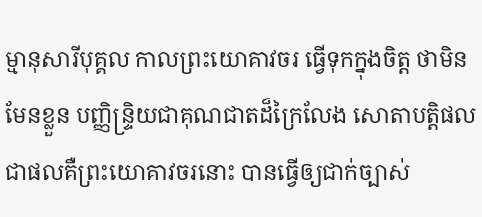ម្មានុសារីបុគ្គល កាលព្រះយោគាវចរ ធ្វើទុកក្នុងចិត្ត ថាមិនមែនខ្លួន បញ្ញិន្ទ្រិយជាគុណជាតដ៏ក្រៃលែង សោតាបត្តិផល ជាផលគឺព្រះយោគាវចរនោះ បានធ្វើឲ្យជាក់ច្បាស់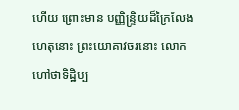ហើយ ព្រោះមាន បញ្ញិន្ទ្រិយដ៏ក្រៃលែង ហេតុនោះ ព្រះយោគាវចរនោះ លោកហៅថាទិដ្ឋិប្ប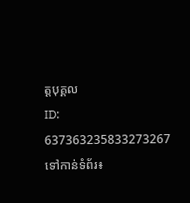ត្តបុគ្គល
ID: 637363235833273267
ទៅកាន់ទំព័រ៖